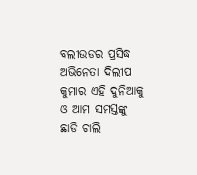ବଲୀଉଡର ପ୍ରସିଦ୍ଧ ଅଭିନେତା ଦିଲୀପ କୁମାର ଏହି ଦୁନିଆକୁ ଓ ଆମ ସମସ୍ତଙ୍କୁ ଛାଡି ଚାଲି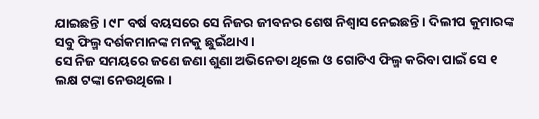ଯାଇଛନ୍ତି । ୯୮ ବର୍ଷ ବୟସରେ ସେ ନିଜର ଜୀବନର ଶେଷ ନିଶ୍ଵାସ ନେଇଛନ୍ତି । ଦିଲୀପ କୁମାରଙ୍କ ସବୁ ଫିଲ୍ମ ଦର୍ଶକମାନଙ୍କ ମନକୁ ଛୁଇଁଥାଏ ।
ସେ ନିଜ ସମୟରେ ଜଣେ ଜଣା ଶୁଣା ଅଭିନେତା ଥିଲେ ଓ ଗୋଟିଏ ଫିଲ୍ମ କରିବା ପାଇଁ ସେ ୧ ଲକ୍ଷ ଟଙ୍କା ନେଉଥିଲେ ।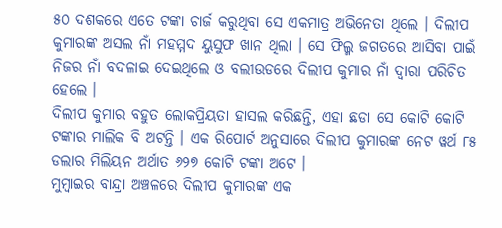୫୦ ଦଶକରେ ଏତେ ଟଙ୍କା ଚାର୍ଜ କରୁଥିବା ସେ ଏକମାତ୍ର ଅଭିନେତା ଥିଲେ । ଦିଲୀପ କୁମାରଙ୍କ ଅସଲ ନାଁ ମହମ୍ମଦ ୟୁସୁଫ ଖାନ ଥିଲା । ସେ ଫିଲ୍ମ ଜଗତରେ ଆସିବା ପାଇଁ ନିଜର ନାଁ ବଦଳାଇ ଦେଇଥିଲେ ଓ ବଲୀଉଡରେ ଦିଲୀପ କୁମାର ନାଁ ଦ୍ଵାରା ପରିଚିତ ହେଲେ ।
ଦିଲୀପ କୁମାର ବହୁତ ଲୋକପ୍ରିୟତା ହାସଲ କରିଛନ୍ତି, ଏହା ଛଡା ସେ କୋଟି କୋଟି ଟଙ୍କାର ମାଲିକ ବି ଅଟନ୍ତି । ଏକ ରିପୋର୍ଟ ଅନୁସାରେ ଦିଲୀପ କୁମାରଙ୍କ ନେଟ ୱର୍ଥ ୮୫ ଡଲାର ମିଲିୟନ ଅର୍ଥାତ ୬୨୭ କୋଟି ଟଙ୍କା ଅଟେ ।
ମୁମ୍ବାଇର ବାନ୍ଦ୍ରା ଅଞ୍ଚଳରେ ଦିଲୀପ କୁମାରଙ୍କ ଏକ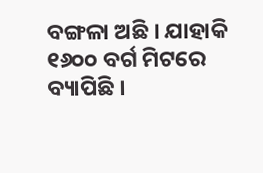ବଙ୍ଗଳା ଅଛି । ଯାହାକି ୧୬୦୦ ବର୍ଗ ମିଟରେ ବ୍ୟାପିଛି ।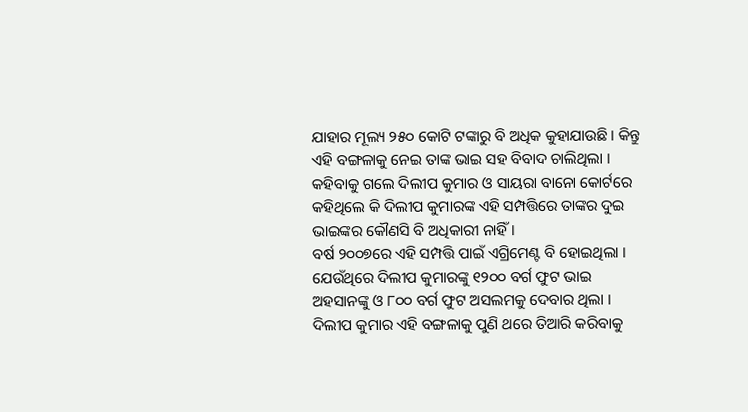ଯାହାର ମୂଲ୍ୟ ୨୫୦ କୋଟି ଟଙ୍କାରୁ ବି ଅଧିକ କୁହାଯାଉଛି । କିନ୍ତୁ ଏହି ବଙ୍ଗଳାକୁ ନେଇ ତାଙ୍କ ଭାଇ ସହ ବିବାଦ ଚାଲିଥିଲା । କହିବାକୁ ଗଲେ ଦିଲୀପ କୁମାର ଓ ସାୟରା ବାନୋ କୋର୍ଟରେ କହିଥିଲେ କି ଦିଲୀପ କୁମାରଙ୍କ ଏହି ସମ୍ପତ୍ତିରେ ତାଙ୍କର ଦୁଇ ଭାଇଙ୍କର କୌଣସି ବି ଅଧିକାରୀ ନାହିଁ ।
ବର୍ଷ ୨୦୦୭ରେ ଏହି ସମ୍ପତ୍ତି ପାଇଁ ଏଗ୍ରିମେଣ୍ଟ ବି ହୋଇଥିଲା । ଯେଉଁଥିରେ ଦିଲୀପ କୁମାରଙ୍କୁ ୧୨୦୦ ବର୍ଗ ଫୁଟ ଭାଇ ଅହସାନଙ୍କୁ ଓ ୮୦୦ ବର୍ଗ ଫୁଟ ଅସଲମକୁ ଦେବାର ଥିଲା । ଦିଲୀପ କୁମାର ଏହି ବଙ୍ଗଳାକୁ ପୁଣି ଥରେ ତିଆରି କରିବାକୁ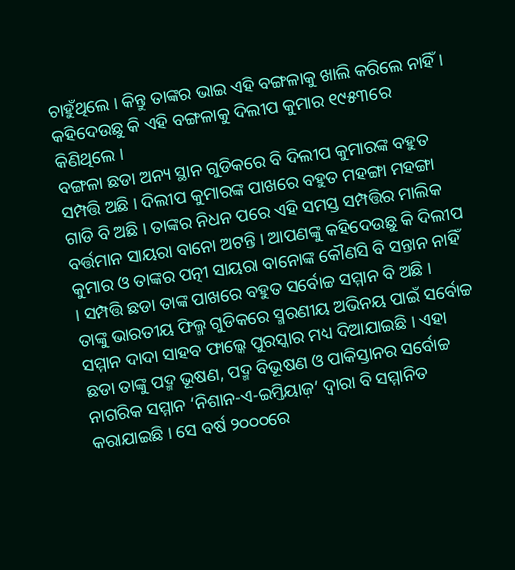ଚାହୁଁଥିଲେ । କିନ୍ତୁ ତାଙ୍କର ଭାଇ ଏହି ବଙ୍ଗଳାକୁ ଖାଲି କରିଲେ ନାହିଁ । କହିଦେଉଛୁ କି ଏହି ବଙ୍ଗଳାକୁ ଦିଲୀପ କୁମାର ୧୯୫୩ରେ କିଣିଥିଲେ ।
ବଙ୍ଗଳା ଛଡା ଅନ୍ୟ ସ୍ଥାନ ଗୁଡିକରେ ବି ଦିଲୀପ କୁମାରଙ୍କ ବହୁତ ସମ୍ପତ୍ତି ଅଛି । ଦିଲୀପ କୁମାରଙ୍କ ପାଖରେ ବହୁତ ମହଙ୍ଗା ମହଙ୍ଗା ଗାଡି ବି ଅଛି । ତାଙ୍କର ନିଧନ ପରେ ଏହି ସମସ୍ତ ସମ୍ପତ୍ତିର ମାଲିକ ବର୍ତ୍ତମାନ ସାୟରା ବାନୋ ଅଟନ୍ତି । ଆପଣଙ୍କୁ କହିଦେଉଛୁ କି ଦିଲୀପ କୁମାର ଓ ତାଙ୍କର ପତ୍ନୀ ସାୟରା ବାନୋଙ୍କ କୌଣସି ବି ସନ୍ତାନ ନାହିଁ । ସମ୍ପତ୍ତି ଛଡା ତାଙ୍କ ପାଖରେ ବହୁତ ସର୍ବୋଚ୍ଚ ସମ୍ମାନ ବି ଅଛି ।
ତାଙ୍କୁ ଭାରତୀୟ ଫିଲ୍ମ ଗୁଡିକରେ ସ୍ମରଣୀୟ ଅଭିନୟ ପାଇଁ ସର୍ବୋଚ୍ଚ ସମ୍ମାନ ଦାଦା ସାହବ ଫାଲ୍କେ ପୁରସ୍କାର ମଧ୍ୟ ଦିଆଯାଇଛି । ଏହା ଛଡା ତାଙ୍କୁ ପଦ୍ମ ଭୂଷଣ, ପଦ୍ମ ବିଭୂଷଣ ଓ ପାକିସ୍ତାନର ସର୍ବୋଚ୍ଚ ନାଗରିକ ସମ୍ମାନ ‘ନିଶାନ-ଏ-ଇମ୍ତିୟାଜ଼’ ଦ୍ଵାରା ବି ସମ୍ମାନିତ କରାଯାଇଛି । ସେ ବର୍ଷ ୨୦୦୦ରେ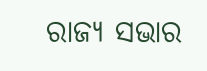ରାଜ୍ୟ ସଭାର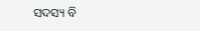ସଦସ୍ୟ ବି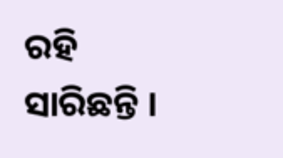ରହି ସାରିଛନ୍ତି ।